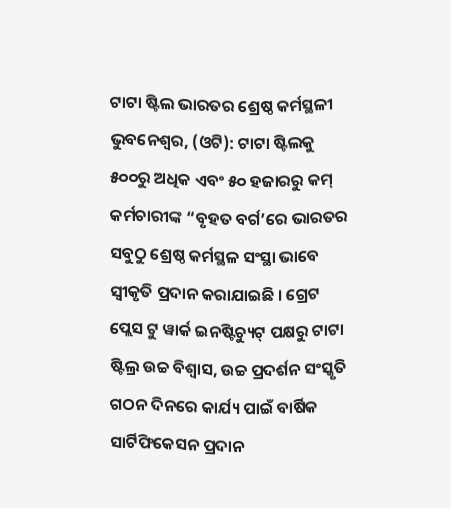ଟାଟା ଷ୍ଟିଲ ଭାରତର ଶ୍ରେଷ୍ଠ କର୍ମସ୍ଥଳୀ
ଭୁବନେଶ୍ୱର, (ଓଟି): ଟାଟା ଷ୍ଟିଲକୁ ୫୦୦ରୁ ଅଧିକ ଏବଂ ୫୦ ହଜାରରୁ କମ୍ କର୍ମଚାରୀଙ୍କ “ବୃହତ ବର୍ଗ’ରେ ଭାରତର ସବୁଠୁ ଶ୍ରେଷ୍ଠ କର୍ମସ୍ଥଳ ସଂସ୍ଥା ଭାବେ ସ୍ୱୀକୃତି ପ୍ରଦାନ କରାଯାଇଛି । ଗ୍ରେଟ ପ୍ଲେସ ଟୁ ୱାର୍କ ଇନଷ୍ଟିଚ୍ୟୁଟ୍ ପକ୍ଷରୁ ଟାଟା ଷ୍ଟିଲ୍ର ଉଚ୍ଚ ବିଶ୍ୱାସ, ଉଚ୍ଚ ପ୍ରଦର୍ଶନ ସଂସ୍କୃତି ଗଠନ ଦିନରେ କାର୍ଯ୍ୟ ପାଇଁ ବାର୍ଷିକ ସାର୍ଟିଫିକେସନ ପ୍ରଦାନ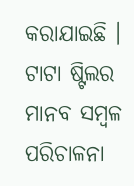କରାଯାଇଛି ।
ଟାଟା ଷ୍ଟିଲର ମାନବ ସମ୍ବଳ ପରିଚାଳନା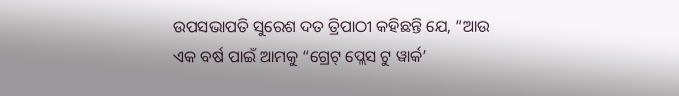ଉପସଭାପତି ସୁରେଶ ଦତ ତ୍ରିପାଠୀ କହିଛନ୍ତି ଯେ, “ଆଉ ଏକ ବର୍ଷ ପାଇଁ ଆମକୁ “ଗ୍ରେଟ୍ ପ୍ଲେସ ଟୁ ୱାର୍କ’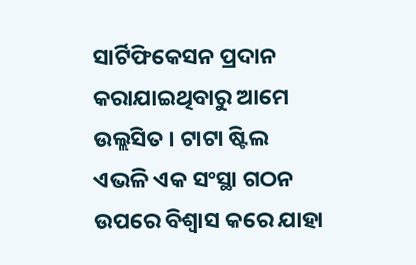ସାର୍ଟିଫିକେସନ ପ୍ରଦାନ କରାଯାଇଥିବାରୁ ଆମେ ଉଲ୍ଲସିତ । ଟାଟା ଷ୍ଟିଲ ଏଭଳି ଏକ ସଂସ୍ଥା ଗଠନ ଉପରେ ବିଶ୍ୱାସ କରେ ଯାହା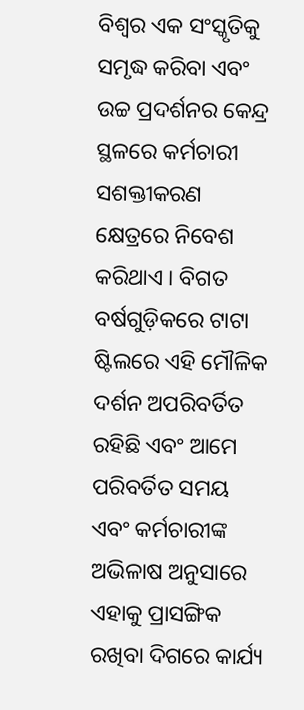ବିଶ୍ୱର ଏକ ସଂସ୍କୃତିକୁ ସମୃଦ୍ଧ କରିବା ଏବଂ ଉଚ୍ଚ ପ୍ରଦର୍ଶନର କେନ୍ଦ୍ର ସ୍ଥଳରେ କର୍ମଚାରୀ ସଶକ୍ତୀକରଣ କ୍ଷେତ୍ରରେ ନିବେଶ କରିଥାଏ । ବିଗତ ବର୍ଷଗୁଡ଼ିକରେ ଟାଟା ଷ୍ଟିଲରେ ଏହି ମୌଳିକ ଦର୍ଶନ ଅପରିବର୍ତିତ ରହିଛି ଏବଂ ଆମେ ପରିବର୍ତିତ ସମୟ ଏବଂ କର୍ମଚାରୀଙ୍କ ଅଭିଳାଷ ଅନୁସାରେ ଏହାକୁ ପ୍ରାସଙ୍ଗିକ ରଖିବା ଦିଗରେ କାର୍ଯ୍ୟ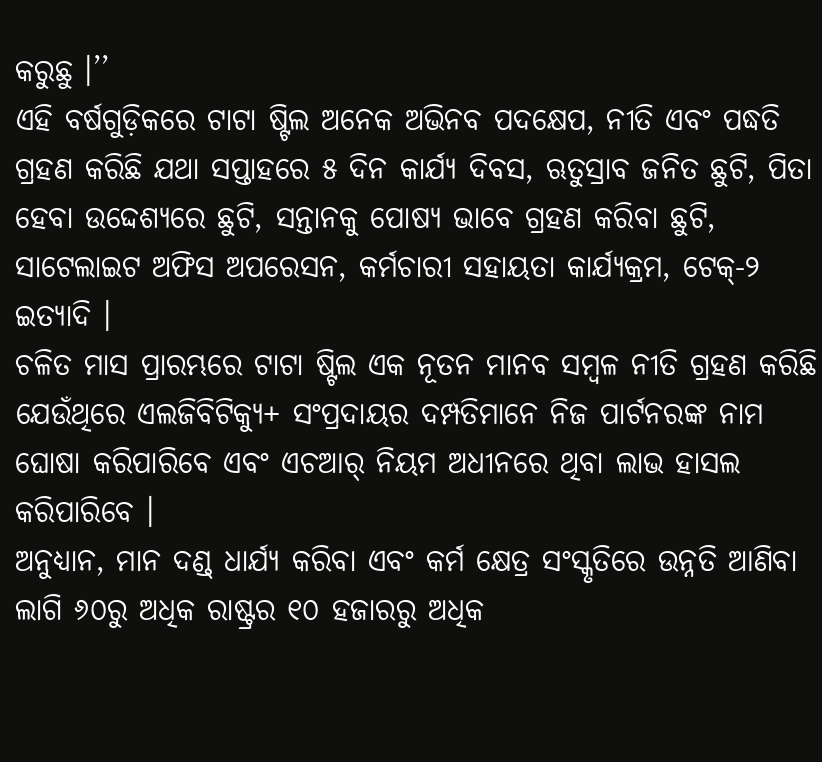କରୁଛୁ ।’’
ଏହି ବର୍ଷଗୁଡ଼ିକରେ ଟାଟା ଷ୍ଟିଲ ଅନେକ ଅଭିନବ ପଦକ୍ଷେପ, ନୀତି ଏବଂ ପଦ୍ଧତି ଗ୍ରହଣ କରିଛି ଯଥା ସପ୍ତାହରେ ୫ ଦିନ କାର୍ଯ୍ୟ ଦିବସ, ଋତୁସ୍ରାବ ଜନିତ ଛୁଟି, ପିତା ହେବା ଉଦ୍ଦେଶ୍ୟରେ ଛୁଟି, ସନ୍ତାନକୁ ପୋଷ୍ୟ ଭାବେ ଗ୍ରହଣ କରିବା ଛୁଟି, ସାଟେଲାଇଟ ଅଫିସ ଅପରେସନ, କର୍ମଚାରୀ ସହାୟତା କାର୍ଯ୍ୟକ୍ରମ, ଟେକ୍-୨ ଇତ୍ୟାଦି ।
ଚଳିତ ମାସ ପ୍ରାରମ୍ଭରେ ଟାଟା ଷ୍ଟିଲ ଏକ ନୂତନ ମାନବ ସମ୍ବଳ ନୀତି ଗ୍ରହଣ କରିଛି ଯେଉଁଥିରେ ଏଲଜିବିଟିକ୍ୟୁ+ ସଂପ୍ରଦାୟର ଦମ୍ପତିମାନେ ନିଜ ପାର୍ଟନରଙ୍କ ନାମ ଘୋଷା କରିପାରିବେ ଏବଂ ଏଚଆର୍ ନିୟମ ଅଧୀନରେ ଥିବା ଲାଭ ହାସଲ କରିପାରିବେ ।
ଅନୁଧ୍ୟାନ, ମାନ ଦଣ୍ଡ୍ ଧାର୍ଯ୍ୟ କରିବା ଏବଂ କର୍ମ କ୍ଷେତ୍ର ସଂସ୍କୃତିରେ ଉନ୍ନତି ଆଣିବା ଲାଗି ୬୦ରୁ ଅଧିକ ରାଷ୍ଟ୍ରର ୧୦ ହଜାରରୁ ଅଧିକ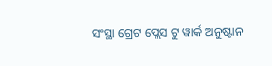ସଂସ୍ଥା ଗ୍ରେଟ ପ୍ଲେସ ଟୁ ୱାର୍କ ଅନୁଷ୍ଟାନ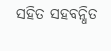ସହିତ ସହବନ୍ଧିତ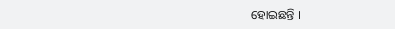ହୋଇଛନ୍ତି ।